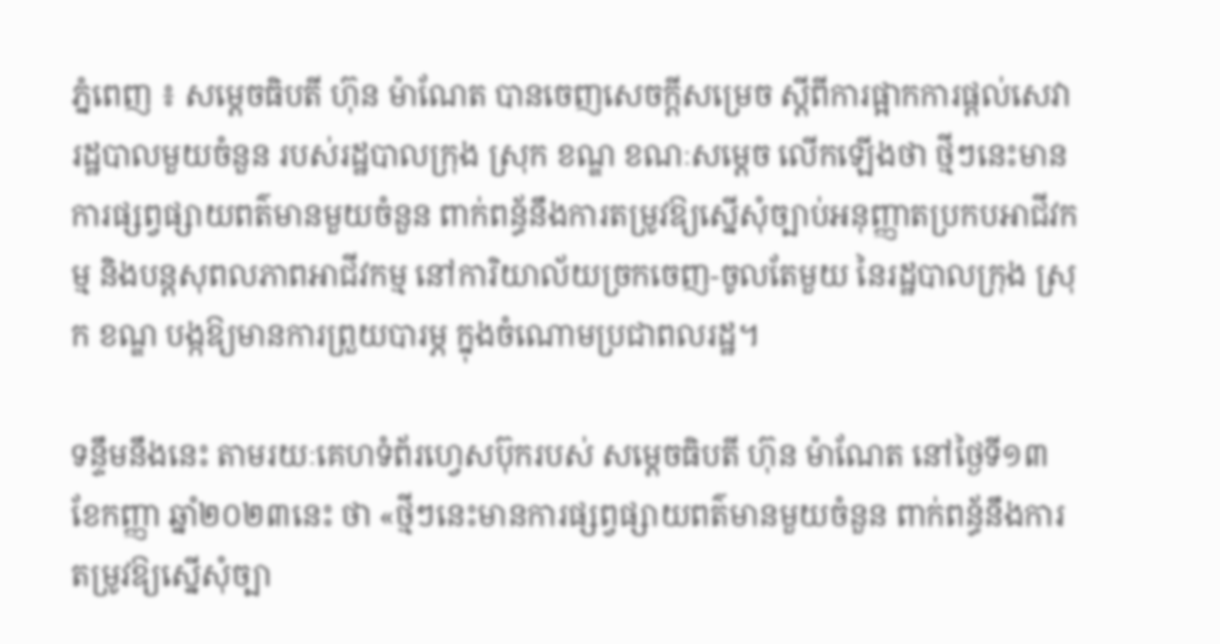ភ្នំពេញ ៖ សម្ដេចធិបតី ហ៊ុន ម៉ាណែត បានចេញសេចក្ដីសម្រេច ស្ដីពីការផ្អាកការផ្ដល់សេវារដ្ឋបាលមួយចំនួន របស់រដ្ឋបាលក្រុង ស្រុក ខណ្ឌ ខណៈសម្ដេច លើកឡើងថា ថ្មីៗនេះមានការផ្សព្វផ្សាយពត៌មានមួយចំនួន ពាក់ពន្ធ័នឹងការតម្រូវឱ្យស្នើសុំច្បាប់អនុញ្ញាតប្រកបអាជីវកម្ម និងបន្តសុពលភាពអាជីវកម្ម នៅការិយាល័យច្រកចេញ-ចូលតែមួយ នៃរដ្ឋបាលក្រុង ស្រុក ខណ្ឌ បង្កឱ្យមានការព្រួយបារម្ភ ក្នុងចំណោមប្រជាពលរដ្ឋ។

ទន្ទឹមនឹងនេះ តាមរយៈគេហទំព័រហ្វេសប៊ុករបស់ សម្ដេចធិបតី ហ៊ុន ម៉ាណែត នៅថ្ងៃទី១៣ ខែកញ្ញា ឆ្នាំ២០២៣នេះ ថា «ថ្មីៗនេះមានការផ្សព្វផ្សាយពត៌មានមួយចំនួន ពាក់ពន្ធ័នឹងការតម្រូវឱ្យស្នើសុំច្បា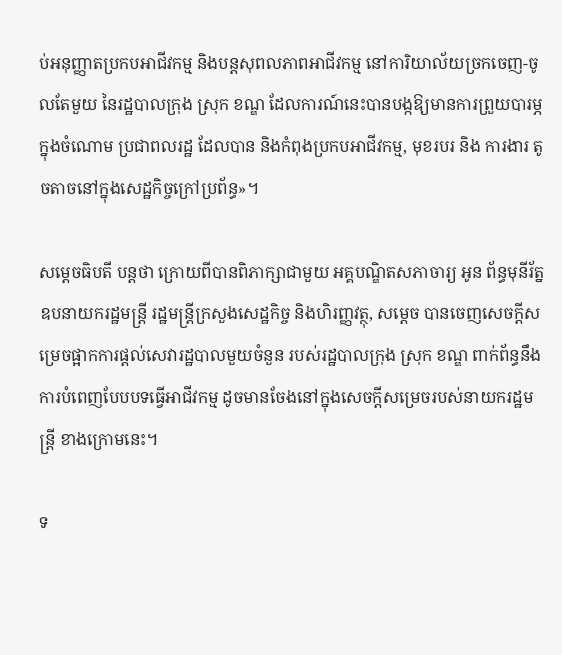ប់អនុញ្ញាតប្រកបអាជីវកម្ម និងបន្តសុពលភាពអាជីវកម្ម នៅការិយាល័យច្រកចេញ-ចូលតែមួយ នៃរដ្ឋបាលក្រុង ស្រុក ខណ្ឌ ដែលការណ៍នេះបានបង្កឱ្យមានការព្រួយបារម្ភ ក្នុងចំណោម ប្រជាពលរដ្ឋ ដែលបាន និងកំពុងប្រកបអាជីវកម្ម, មុខរបរ និង ការងារ តូចតាចនៅក្នុងសេដ្ឋកិច្ចក្រៅប្រព័ន្ធ»។

សម្ដេចធិបតី បន្ដថា ក្រោយពីបានពិភាក្សាជាមួយ អគ្គបណ្ឌិតសភាចារ្យ អូន ព័ន្ធមុនីរ័ត្ន  ឧបនាយករដ្ឋមន្ត្រី រដ្ឋមន្ត្រីក្រសួងសេដ្ឋកិច្ច និងហិរញ្ញវត្ថុ, សម្ដេច បានចេញសេចក្តីសម្រេចផ្អាកការផ្តល់សេវារដ្ឋបាលមួយចំនួន របស់រដ្ឋបាលក្រុង ស្រុក ខណ្ឌ ពាក់ព័ន្ធនឹងការបំពេញបែបបទធ្វើអាជីវកម្ម ដូចមានចែងនៅក្នុងសេចក្តីសម្រេចរបស់នាយករដ្ឋមន្ត្រី ខាងក្រោមនេះ។

ទ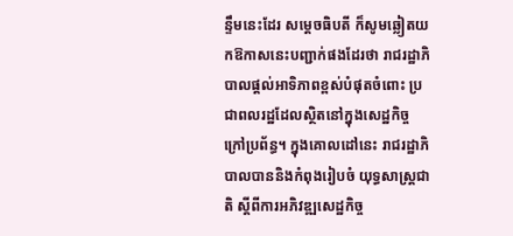ន្ទឹមនេះដែរ សម្ដេចធិបតី ក៏សូមឆ្លៀតយកឱកាសនេះបញ្ជាក់ផងដែរថា រាជរដ្ឋាភិបាលផ្តល់អាទិភាពខ្ពស់បំផុតចំពោះ ប្រជាពលរដ្ឋដែលស្ថិតនៅក្នុងសេដ្ឋកិច្ចក្រៅប្រព័ន្ធ។ ក្នុងគោលដៅនេះ រាជរដ្ឋាភិបាលបាននិងកំពុងរៀបចំ យុទ្ធសាស្ត្រជាតិ ស្តីពីការអភិវឌ្ឍសេដ្ឋកិច្ច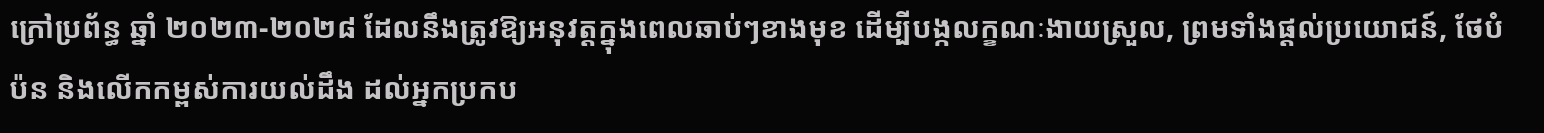ក្រៅប្រព័ន្ធ ឆ្នាំ ២០២៣-២០២៨ ដែលនឹងត្រូវឱ្យអនុវត្តក្នុងពេលឆាប់ៗខាងមុខ ដើម្បីបង្កលក្ខណៈងាយស្រួល, ព្រមទាំងផ្តល់ប្រយោជន៍, ថែបំប៉ន និងលើកកម្ពស់ការយល់ដឹង ដល់អ្នកប្រកប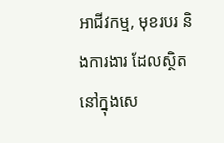អាជីវកម្ម, មុខរបរ និងការងារ ដែលស្ថិតនៅក្នុងសេ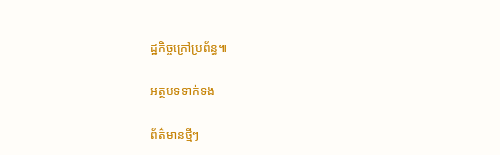ដ្ឋកិច្ចក្រៅប្រព័ន្ធ៕

អត្ថបទទាក់ទង

ព័ត៌មានថ្មីៗ